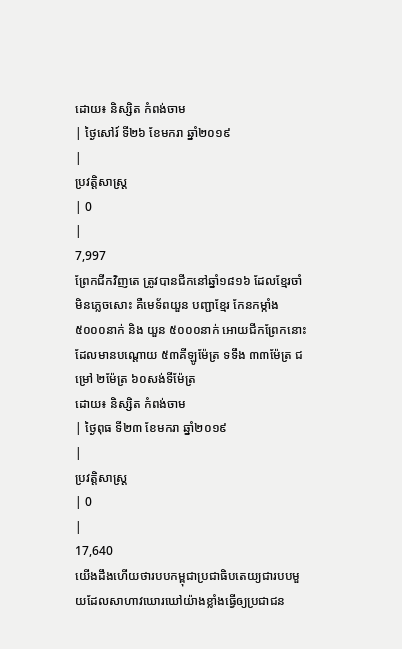ដោយ៖ និស្សិត កំពង់ចាម
| ថ្ងៃសៅរ៍ ទី២៦ ខែមករា ឆ្នាំ២០១៩
|
ប្រវត្តិសាស្រ្ដ
| 0
|
7,997
ព្រែកជីកវិញតេ ត្រូវបានជីកនៅឆ្នាំ១៨១៦ ដែលខ្មែរចាំមិនភ្លេចសោះ គឺមេទ័ពយួន បញ្ជាខ្មែរ កែនកម្កាំង៥០០០នាក់ និង យួន ៥០០០នាក់ អោយជីកព្រែកនោះ ដែលមានបណ្ដោយ ៥៣គីឡូម៉ែត្រ ទទឹង ៣៣ម៉ែត្រ ជម្រៅ ២ម៉ែត្រ ៦០សង់ទីម៉ែត្រ
ដោយ៖ និស្សិត កំពង់ចាម
| ថ្ងៃពុធ ទី២៣ ខែមករា ឆ្នាំ២០១៩
|
ប្រវត្តិសាស្រ្ដ
| 0
|
17,640
យើងដឹងហើយថារបបកម្ពុជាប្រជាធិបតេយ្យជារបបមួយដែលសាហាវឃោរឃៅយ៉ាងខ្លាំងធ្វើឲ្យប្រជាជន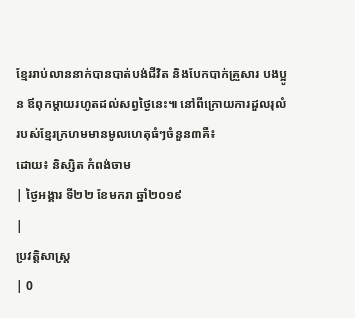ខ្មែររាប់លាននាក់បានបាត់បង់ជីវិត និងបែកបាក់គ្រួសារ បងប្អូន ឪពុកម្តាយរហូតដល់សព្វថ្ងៃនេះ៕ នៅពីក្រោយការដួលរុលំរបស់ខ្មែរក្រហមមានមូលហេតុធំៗចំនួន៣គឺ៖
ដោយ៖ និស្សិត កំពង់ចាម
| ថ្ងៃអង្គារ ទី២២ ខែមករា ឆ្នាំ២០១៩
|
ប្រវត្តិសាស្រ្ដ
| 0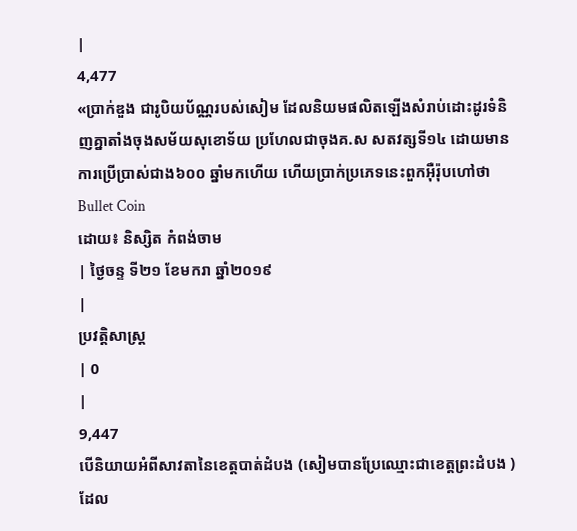|
4,477
«ប្រាក់ឌួង ជារូបិយប័ណ្ណរបស់សៀម ដែលនិយមផលិតឡើងសំរាប់ដោះដូរទំនិញគ្នាតាំងចុងសម័យសុខោទ័យ ប្រហែលជាចុងគ.ស សតវត្សទី១៤ ដោយមានការប្រើប្រាស់ជាង៦០០ ឆ្នាំមកហើយ ហើយប្រាក់ប្រភេទនេះពួកអុឺរ៉ុបហៅថា Bullet Coin
ដោយ៖ និស្សិត កំពង់ចាម
| ថ្ងៃចន្ទ ទី២១ ខែមករា ឆ្នាំ២០១៩
|
ប្រវត្តិសាស្រ្ដ
| 0
|
9,447
បើនិយាយអំពីសាវតានៃខេត្តបាត់ដំបង (សៀមបានប្រែឈ្មោះជាខេត្តព្រះដំបង ) ដែល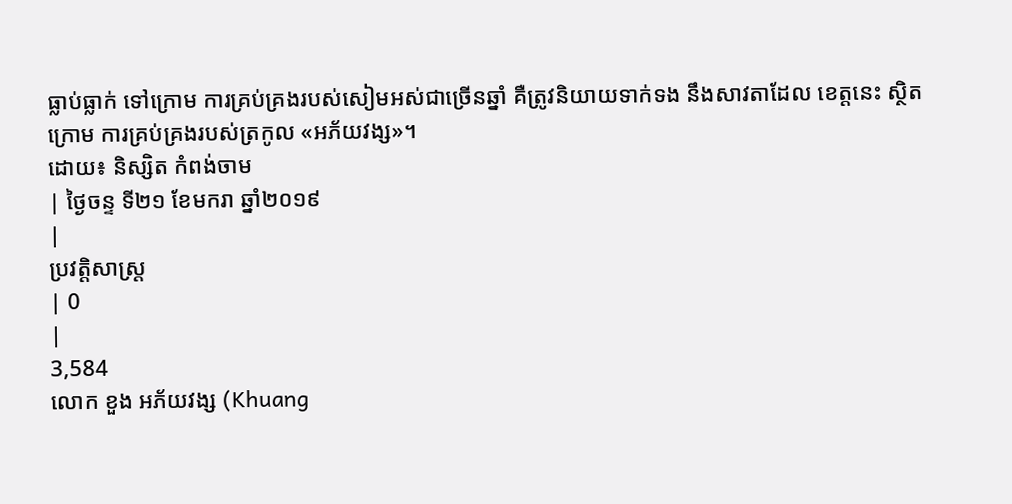ធ្លាប់ធ្លាក់ ទៅក្រោម ការគ្រប់គ្រងរបស់សៀមអស់ជាច្រើនឆ្នាំ គឺត្រូវនិយាយទាក់ទង នឹងសាវតាដែល ខេត្តនេះ ស្ថិតក្រោម ការគ្រប់គ្រងរបស់ត្រកូល «អភ័យវង្ស»។
ដោយ៖ និស្សិត កំពង់ចាម
| ថ្ងៃចន្ទ ទី២១ ខែមករា ឆ្នាំ២០១៩
|
ប្រវត្តិសាស្រ្ដ
| 0
|
3,584
លោក ខួង អភ័យវង្ស (Khuang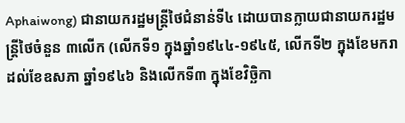Aphaiwong) ជានាយករដ្ឋមន្រ្តីថៃជំនាន់ទី៤ ដោយបានក្លាយជានាយករដ្ឋមន្រ្តីថៃចំនួន ៣លើក (លើកទី១ ក្នុងឆ្នាំ១៩៤៤-១៩៤៥, លើកទី២ ក្នុងខែមករា ដល់ខែឧសភា ឆ្នាំ១៩៤៦ និងលើកទី៣ ក្នុងខែវិច្ឆិកា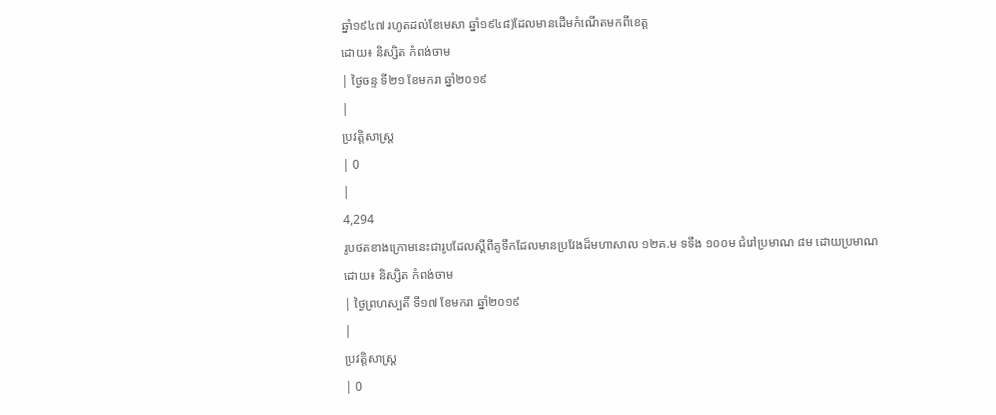ឆ្នាំ១៩៤៧ រហូតដល់ខែមេសា ឆ្នាំ១៩៤៨)ដែលមានដើមកំណើតមកពីខេត្ត
ដោយ៖ និស្សិត កំពង់ចាម
| ថ្ងៃចន្ទ ទី២១ ខែមករា ឆ្នាំ២០១៩
|
ប្រវត្តិសាស្រ្ដ
| 0
|
4,294
រូបថតខាងក្រោមនេះជារូបដែលស្តីពីគូទឹកដែលមានប្រវែងដ៏មហាសាល ១២គ.ម ទទឹង ១០០ម ជំរៅប្រមាណ ៨ម ដោយប្រមាណ
ដោយ៖ និស្សិត កំពង់ចាម
| ថ្ងៃព្រហស្បតិ៍ ទី១៧ ខែមករា ឆ្នាំ២០១៩
|
ប្រវត្តិសាស្រ្ដ
| 0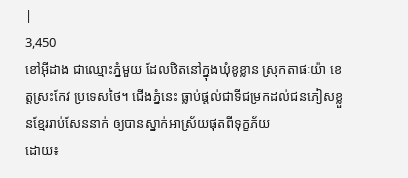|
3,450
ខៅអ៊ីដាង ជាឈ្មោះភ្នំមួយ ដែលឋិតនៅក្នុងឃុំខូខ្លាន ស្រុកតាផៈយ៉ា ខេត្តស្រះកែវ ប្រទេសថៃ។ ជើងភ្នំនេះ ធ្លាប់ផ្ដល់ជាទីជម្រកដល់ជនភៀសខ្លួនខ្មែររាប់សែននាក់ ឲ្យបានស្នាក់អាស្រ័យផុតពីទុក្ខភ័យ
ដោយ៖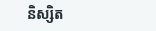និស្សិត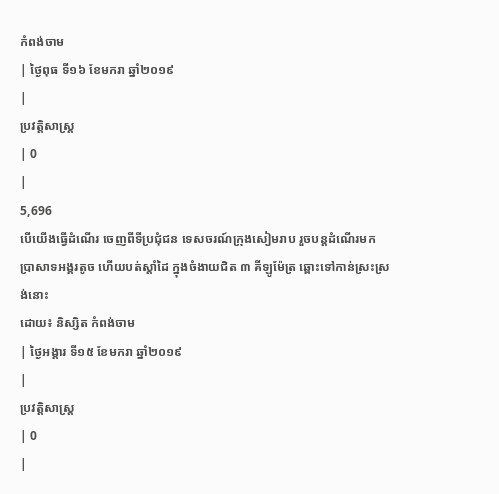កំពង់ចាម
| ថ្ងៃពុធ ទី១៦ ខែមករា ឆ្នាំ២០១៩
|
ប្រវត្តិសាស្រ្ដ
| 0
|
5,696
បើយើងធ្វើដំណើរ ចេញពីទីប្រជុំជន ទេសចរណ៍ក្រុងសៀមរាប រួចបន្តដំណើរមក ប្រាសាទអង្គរតូច ហើយបត់ស្ដាំដៃ ក្នុងចំងាយជិត ៣ គីឡូម៉ែត្រ ឆ្ពោះទៅកាន់ស្រះស្រង់នោះ
ដោយ៖ និស្សិត កំពង់ចាម
| ថ្ងៃអង្គារ ទី១៥ ខែមករា ឆ្នាំ២០១៩
|
ប្រវត្តិសាស្រ្ដ
| 0
|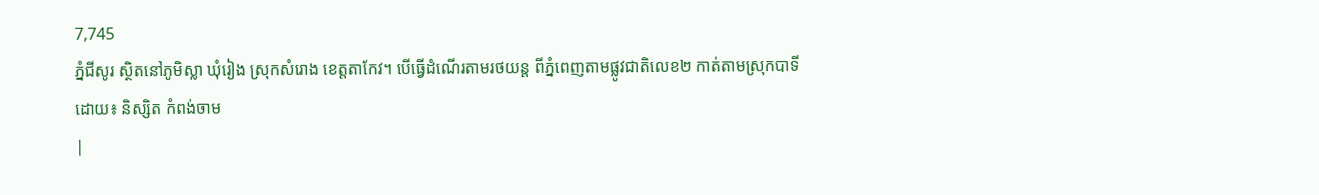7,745
ភ្នំជីសូរ ស្ថិតនៅភូមិស្លា ឃុំរៀង ស្រុកសំរោង ខេត្តតាកែវ។ បើធ្វើដំណើរតាមរថយន្ត ពីភ្នំពេញតាមផ្លូវជាតិលេខ២ កាត់តាមស្រុកបាទី
ដោយ៖ និស្សិត កំពង់ចាម
|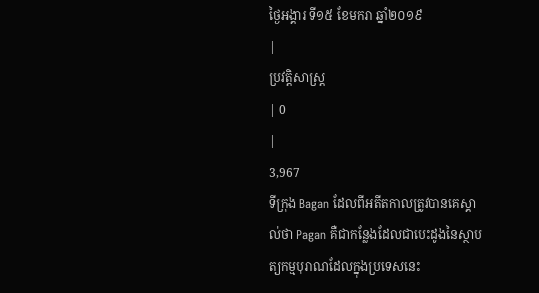ថ្ងៃអង្គារ ទី១៥ ខែមករា ឆ្នាំ២០១៩
|
ប្រវត្តិសាស្រ្ដ
| 0
|
3,967
ទីក្រុង Bagan ដែលពីអតីតកាលត្រូវបានគេស្គាល់ថា Pagan គឺជាកន្លែងដែលជាបេះដូងនៃស្ថាបត្យកម្មបុរាណដែលក្នុងប្រទេសនេះ